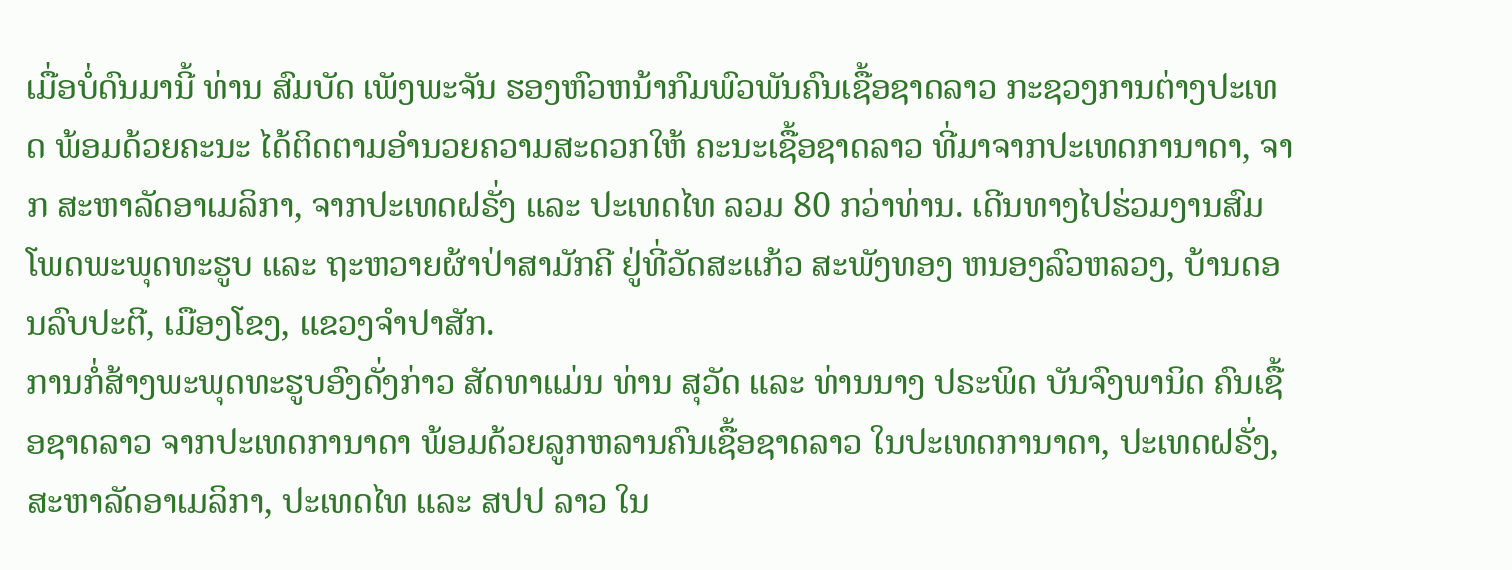ເມື່ອບໍ່ດົນມານີ້ ທ່ານ ສົມບັດ ເພັງພະຈັນ ຮອງຫົວຫນ້າກົມພົວພັນຄົນເຊື້ອຊາດລາວ ກະຊວງການຕ່າງປະເທດ ພ້ອມດ້ວຍຄະນະ ໄດ້ຕິດຕາມອໍານວຍຄວາມສະດວກໃຫ້ ຄະນະເຊື້ອຊາດລາວ ທີ່ມາຈາກປະເທດການາດາ, ຈາກ ສະຫາລັດອາເມລິກາ, ຈາກປະເທດຝຣັ່ງ ແລະ ປະເທດໄທ ລວມ 80 ກວ່າທ່ານ. ເດີນທາງໄປຮ່ວມງານສົມໂພດພະພຸດທະຮູບ ແລະ ຖະຫວາຍຜ້າປ່າສາມັກຄີ ຢູ່ທີ່ວັດສະແກ້ວ ສະພັງທອງ ຫນອງລົວຫລວງ, ບ້ານດອນລົບປະຕີ, ເມືອງໂຂງ, ແຂວງຈໍາປາສັກ.
ການກໍ່ສ້າງພະພຸດທະຮູບອົງດັ່ງກ່າວ ສັດທາແມ່ນ ທ່ານ ສຸວັດ ແລະ ທ່ານນາງ ປຣະພິດ ບັນຈົງພານິດ ຄົນເຊື້ອຊາດລາວ ຈາກປະເທດການາດາ ພ້ອມດ້ວຍລູກຫລານຄົນເຊື້ອຊາດລາວ ໃນປະເທດການາດາ, ປະເທດຝຣັ່ງ, ສະຫາລັດອາເມລິກາ, ປະເທດໄທ ແລະ ສປປ ລາວ ໃນ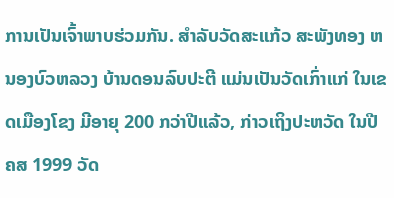ການເປັນເຈົ້າພາບຮ່ວມກັນ. ສໍາລັບວັດສະແກ້ວ ສະພັງທອງ ຫນອງບົວຫລວງ ບ້ານດອນລົບປະຕີ ແມ່ນເປັນວັດເກົ່າແກ່ ໃນເຂດເມືອງໂຂງ ມີອາຍຸ 200 ກວ່າປີແລ້ວ, ກ່າວເຖິງປະຫວັດ ໃນປີ ຄສ 1999 ວັດ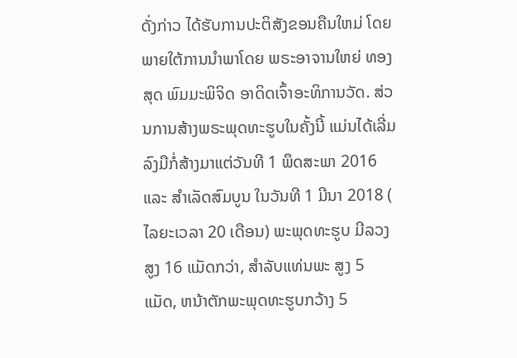ດັ່ງກ່າວ ໄດ້ຮັບການປະຕິສັງຂອນຄືນໃຫມ່ ໂດຍພາຍໃຕ້ການນໍາພາໂດຍ ພຣະອາຈານໃຫຍ່ ທອງສຸດ ພົມມະພິຈິດ ອາດິດເຈົ້າອະທິການວັດ. ສ່ວນການສ້າງພຣະພຸດທະຮູບໃນຄັ້ງນີ້ ແມ່ນໄດ້ເລີ່ມລົງມືກໍ່ສ້າງມາແຕ່ວັນທີ 1 ພຶດສະພາ 2016 ແລະ ສໍາເລັດສົມບູນ ໃນວັນທີ 1 ມີນາ 2018 ( ໄລຍະເວລາ 20 ເດືອນ) ພະພຸດທະຮູບ ມີລວງສູງ 16 ແມັດກວ່າ, ສໍາລັບແທ່ນພະ ສູງ 5 ແມັດ, ຫນ້າຕັກພະພຸດທະຮູບກວ້າງ 5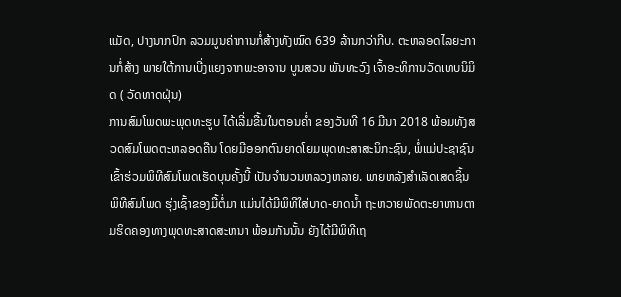ແມັດ, ປາງນາກປົກ ລວມມູນຄ່າການກໍ່ສ້າງທັງໝົດ 639 ລ້ານກວ່າກີບ. ຕະຫລອດໄລຍະການກໍ່ສ້າງ ພາຍໃຕ້ການເບີ່ງແຍງຈາກພະອາຈານ ບູນສວນ ພັນທະວົງ ເຈົ້າອະທິການວັດເທບນິມິດ ( ວັດທາດຝຸ່ນ)
ການສົມໂພດພະພຸດທະຮູບ ໄດ້ເລີ່ມຂື້ນໃນຕອນຄໍ່າ ຂອງວັນທີ 16 ມີນາ 2018 ພ້ອມທັງສວດສົມໂພດຕະຫລອດຄືນ ໂດຍມີອອກຕົນຍາດໂຍມພຸດທະສາສະນິກະຊົນ, ພໍ່ແມ່ປະຊາຊົນ ເຂົ້າຮ່ວມພິທີສົມໂພດເຮັດບຸນຄັ້ງນີ້ ເປັນຈໍານວນຫລວງຫລາຍ. ພາຍຫລັງສໍາເລັດເສດຊິ້ນພິທີສົມໂພດ ຮຸ່ງເຊົ້າຂອງມື້ຕໍ່ມາ ແມ່ນໄດ້ມີພິທີໃສ່ບາດ-ຍາດນໍ້າ ຖະຫວາຍພັດຕະຍາຫານຕາມຮິດຄອງທາງພຸດທະສາດສະຫນາ ພ້ອມກັນນັ້ນ ຍັງໄດ້ມີພິທີເຖ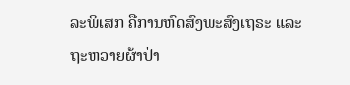ລະພິເສກ ຄືການຫົດສົງພະສົງເຖຣະ ແລະ ຖະຫວາຍຜ້າປ່າ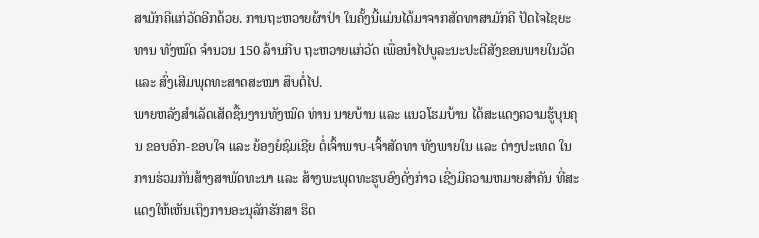ສາມັກຄີແກ່ວັດອີກດ້ວຍ. ການຖະຫວາຍຜ້າປ່າ ໃນຄັ້ງນີ້ແມ່ນໄດ້ມາຈາກສັດທາສາມັກຄີ ປັດໄຈໄຊຍະທານ ທັງໝົດ ຈໍານວນ 150 ລ້ານກີບ ຖະຫວາຍແກ່ວັດ ເພື່ອນໍາໄປບູລະນະປະຕີສັງຂອນພາຍໃນວັດ ແລະ ສົ່ງເສີມພຸດທະສາດສະໜາ ສຶບຕໍ່ໄປ.
ພາຍຫລັງສໍາເລັດເສັດຊື້ນງານທັງໝົດ ທ່ານ ນາຍບ້ານ ແລະ ແນວໂຮມບ້ານ ໄດ້ສະແດງຄວາມຮູ້ບຸນຄຸນ ຂອບອົກ-ຂອບໃຈ ແລະ ຍ້ອງຍໍຊົມເຊີຍ ຕໍ່ເຈົ້າພາບ-ເຈົ້າສັດທາ ທັງພາຍໃນ ແລະ ຕ່າງປະເທດ ໃນການຮ່ວມກັນສ້າງສາພັດທະນາ ແລະ ສ້າງພະພຸດທະຮູບອົງດັ່ງກ່າວ ເຊີ່ງມີຄວາມຫມາຍສໍາຄັນ ທີ່ສະແດງໃຫ້ເຫັນເຖິງການອະນຸລັກຮັກສາ ຮິດ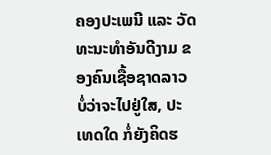ຄອງປະເພນີ ແລະ ວັດທະນະທໍາອັນດີງາມ ຂອງຄົນເຊື້ອຊາດລາວ ບໍ່ວ່າຈະໄປຢູ່ໃສ, ປະເທດໃດ ກໍ່ຍັງຄິດຮ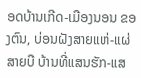ອດບ້ານເກີດ-ເມືອງນອນ ຂອງຕົນ, ບ່ອນຝັງສາຍແຫ່-ແຜ່ສາຍບື ບ້ານທີ່ແສນຮັກ-ແສ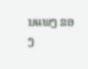ນແພງ ຂອງ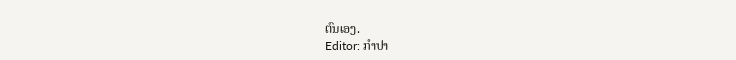ຕົນເອງ.
Editor: ກຳປາ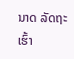ນາດ ລັດຖະເຮົ້າ